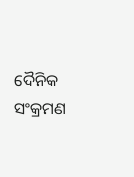ଦୈନିକ ସଂକ୍ରମଣ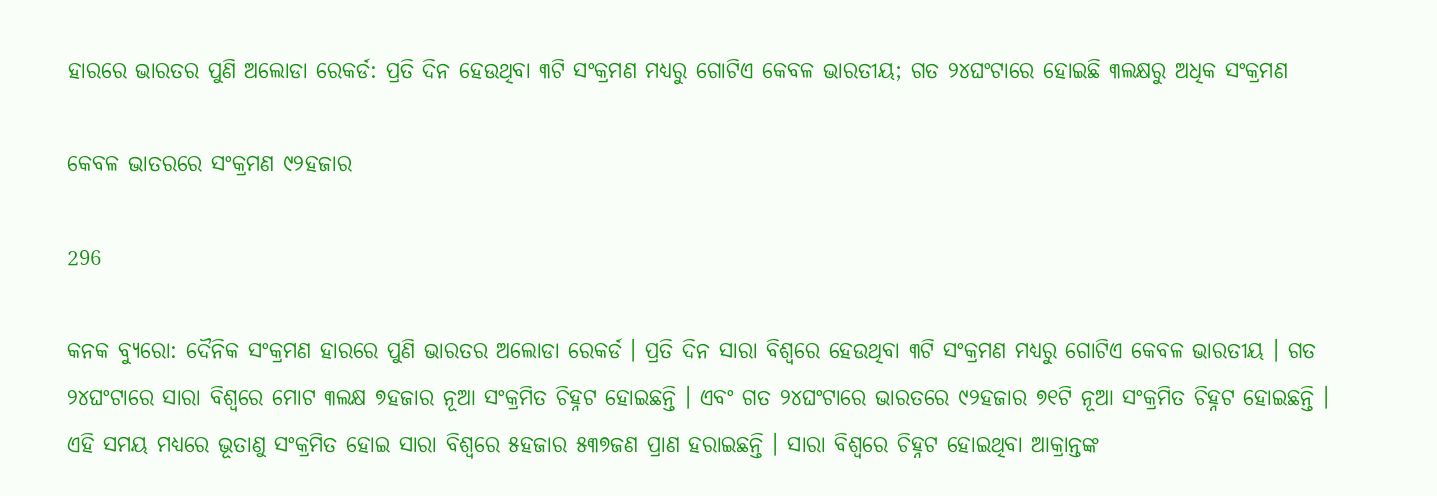ହାରରେ ଭାରତର ପୁଣି ଅଲୋଡା ରେକର୍ଡ: ପ୍ରତି ଦିନ ହେଉଥିବା ୩ଟି ସଂକ୍ରମଣ ମଧ୍ୟରୁ ଗୋଟିଏ କେବଳ ଭାରତୀୟ; ଗତ ୨୪ଘଂଟାରେ ହୋଇଛି ୩ଲକ୍ଷରୁ ଅଧିକ ସଂକ୍ରମଣ

କେବଳ ଭାତରରେ ସଂକ୍ରମଣ ୯୨ହଜାର

296

କନକ ବ୍ୟୁରୋ: ଦୈନିକ ସଂକ୍ରମଣ ହାରରେ ପୁଣି ଭାରତର ଅଲୋଡା ରେକର୍ଡ । ପ୍ରତି ଦିନ ସାରା ବିଶ୍ୱରେ ହେଉଥିବା ୩ଟି ସଂକ୍ରମଣ ମଧ୍ୟରୁ ଗୋଟିଏ କେବଳ ଭାରତୀୟ । ଗତ ୨୪ଘଂଟାରେ ସାରା ବିଶ୍ୱରେ ମୋଟ ୩ଲକ୍ଷ ୭ହଜାର ନୂଆ ସଂକ୍ରମିତ ଚିହ୍ନଟ ହୋଇଛନ୍ତି । ଏବଂ ଗତ ୨୪ଘଂଟାରେ ଭାରତରେ ୯୨ହଜାର ୭୧ଟି ନୂଆ ସଂକ୍ରମିତ ଚିହ୍ନଟ ହୋଇଛନ୍ତି । ଏହି ସମୟ ମଧ୍ୟରେ ଭୂତାଣୁ ସଂକ୍ରମିତ ହୋଇ ସାରା ବିଶ୍ୱରେ ୫ହଜାର ୫୩୭ଜଣ ପ୍ରାଣ ହରାଇଛନ୍ତି । ସାରା ବିଶ୍ୱରେ ଚିହ୍ନଟ ହୋଇଥିବା ଆକ୍ରାନ୍ତଙ୍କ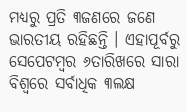ମଧ୍ୟରୁ ପ୍ରତି ୩ଜଣରେ ଜଣେ ଭାରତୀୟ ରହିଛନ୍ତି । ଏହାପୂର୍ବରୁ ସେପେଟମ୍ବର ୬ତାରିଖରେ ସାରା ବିଶ୍ୱରେ ସର୍ବାଧିକ ୩ଲକ୍ଷ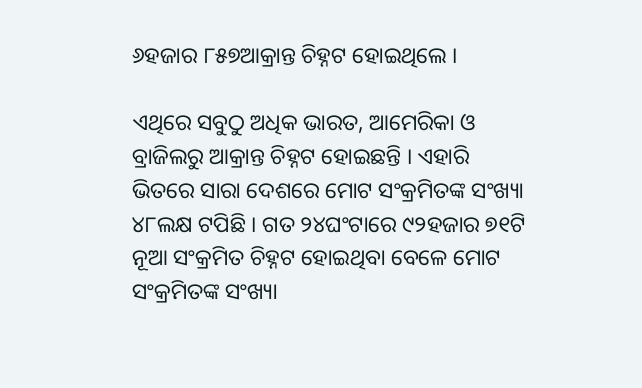୬ହଜାର ୮୫୭ଆକ୍ରାନ୍ତ ଚିହ୍ନଟ ହୋଇଥିଲେ ।

ଏଥିରେ ସବୁଠୁ ଅଧିକ ଭାରତ, ଆମେରିକା ଓ ବ୍ରାଜିଲରୁ ଆକ୍ରାନ୍ତ ଚିହ୍ନଟ ହୋଇଛନ୍ତି । ଏହାରି ଭିତରେ ସାରା ଦେଶରେ ମୋଟ ସଂକ୍ରମିତଙ୍କ ସଂଖ୍ୟା ୪୮ଲକ୍ଷ ଟପିଛି । ଗତ ୨୪ଘଂଟାରେ ୯୨ହଜାର ୭୧ଟି ନୂଆ ସଂକ୍ରମିତ ଚିହ୍ନଟ ହୋଇଥିବା ବେଳେ ମୋଟ ସଂକ୍ରମିତଙ୍କ ସଂଖ୍ୟା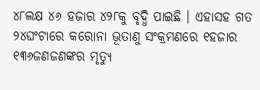୪୮ଲକ୍ଷ ୪୬ ହଜାର ୪୨୮କୁ ବୃଦ୍ଧି ପାଇଛି । ଏହାସହ ଗତ ୨୪ଘଂଟାରେ କରୋନା ଭୂତାଣୁ ସଂକ୍ରମଣରେ ୧ହଜାର ୧୩୬ଜଣଜଣଙ୍କର ମୃତ୍ୟୁ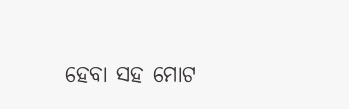ହେବା ସହ ମୋଟ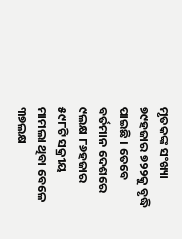ମୃତକଙ୍କ ସଂଖ୍ୟା ୭୯ହଜାର ୭୨୨କୁ ବୃଦ୍ଧି ପାଇଛି । ତେବେ ବର୍ତମାନ ଦେଶରେ ୯ଲକ୍ଷ ୮୬ହଜାର ୫୯୮ଟି ସକ୍ରୀୟ ମାମଲା ଥିବା ବେଳେ ୩୭ଲକ୍ଷ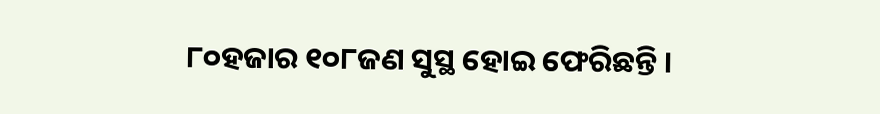୮୦ହଜାର ୧୦୮ଜଣ ସୁସ୍ଥ ହୋଇ ଫେରିଛନ୍ତି ।